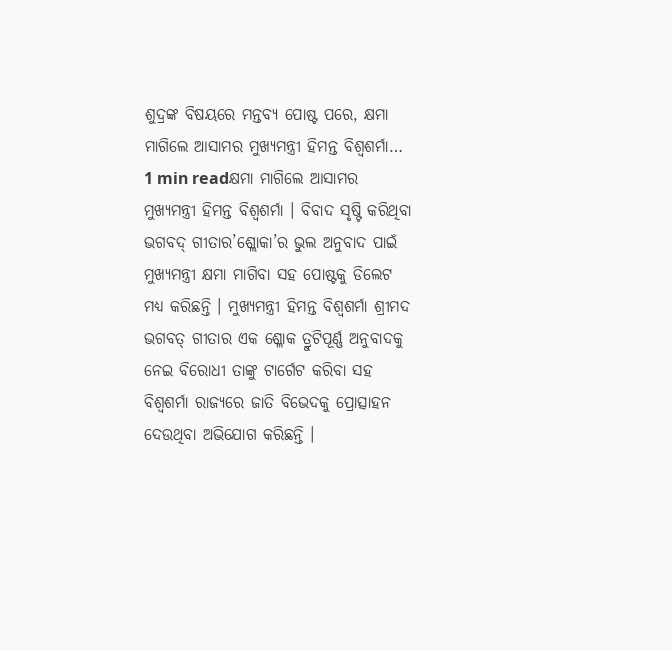ଶୁଦ୍ରଙ୍କ ବିଷୟରେ ମନ୍ତବ୍ୟ ପୋଷ୍ଟ ପରେ, କ୍ଷମା ମାଗିଲେ ଆସାମର ମୁଖ୍ୟମନ୍ତ୍ରୀ ହିମନ୍ତ ବିଶ୍ୱଶର୍ମା…
1 min readକ୍ଷମା ମାଗିଲେ ଆସାମର ମୁଖ୍ୟମନ୍ତ୍ରୀ ହିମନ୍ତ ବିଶ୍ୱଶର୍ମା । ବିବାଦ ସୃଷ୍ଟି କରିଥିବା ଭଗବଦ୍ ଗୀତାର’ଶ୍ଲୋକା’ର ଭୁଲ ଅନୁବାଦ ପାଇଁ ମୁଖ୍ୟମନ୍ତ୍ରୀ କ୍ଷମା ମାଗିବା ସହ ପୋଷ୍ଟକୁ ଡିଲେଟ ମଧ୍ୟ କରିଛନ୍ତି । ମୁଖ୍ୟମନ୍ତ୍ରୀ ହିମନ୍ତ ବିଶ୍ୱଶର୍ମା ଶ୍ରୀମଦ ଭଗବତ୍ ଗୀତାର ଏକ ଶ୍ଳୋକ ତ୍ରୁଟିପୂର୍ଣ୍ଣ ଅନୁବାଦକୁ ନେଇ ବିରୋଧୀ ତାଙ୍କୁ ଟାର୍ଗେଟ କରିବା ସହ ବିଶ୍ୱଶର୍ମା ରାଜ୍ୟରେ ଜାତି ବିଭେଦକୁ ପ୍ରୋତ୍ସାହନ ଦେଉଥିବା ଅଭିଯୋଗ କରିଛନ୍ତି ।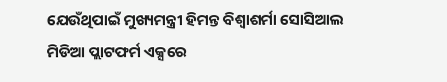ଯେଉଁଥିପାଇଁ ମୁଖ୍ୟମନ୍ତ୍ରୀ ହିମନ୍ତ ବିଶ୍ୱାଶର୍ମା ସୋସିଆଲ ମିଡିଆ ପ୍ଲାଟଫର୍ମ ଏକ୍ସରେ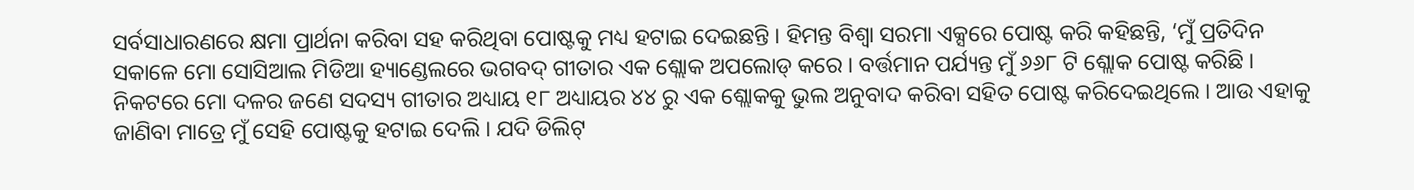ସର୍ବସାଧାରଣରେ କ୍ଷମା ପ୍ରାର୍ଥନା କରିବା ସହ କରିଥିବା ପୋଷ୍ଟକୁ ମଧ୍ୟ ହଟାଇ ଦେଇଛନ୍ତି । ହିମନ୍ତ ବିଶ୍ୱା ସରମା ଏକ୍ସରେ ପୋଷ୍ଟ କରି କହିଛନ୍ତି, ‘ମୁଁ ପ୍ରତିଦିନ ସକାଳେ ମୋ ସୋସିଆଲ ମିଡିଆ ହ୍ୟାଣ୍ଡେଲରେ ଭଗବଦ୍ ଗୀତାର ଏକ ଶ୍ଲୋକ ଅପଲୋଡ୍ କରେ । ବର୍ତ୍ତମାନ ପର୍ଯ୍ୟନ୍ତ ମୁଁ ୬୬୮ ଟି ଶ୍ଲୋକ ପୋଷ୍ଟ କରିଛି । ନିକଟରେ ମୋ ଦଳର ଜଣେ ସଦସ୍ୟ ଗୀତାର ଅଧ୍ୟାୟ ୧୮ ଅଧ୍ୟାୟର ୪୪ ରୁ ଏକ ଶ୍ଲୋକକୁ ଭୁଲ ଅନୁବାଦ କରିବା ସହିତ ପୋଷ୍ଟ କରିଦେଇଥିଲେ । ଆଉ ଏହାକୁ ଜାଣିବା ମାତ୍ରେ ମୁଁ ସେହି ପୋଷ୍ଟକୁ ହଟାଇ ଦେଲି । ଯଦି ଡିଲିଟ୍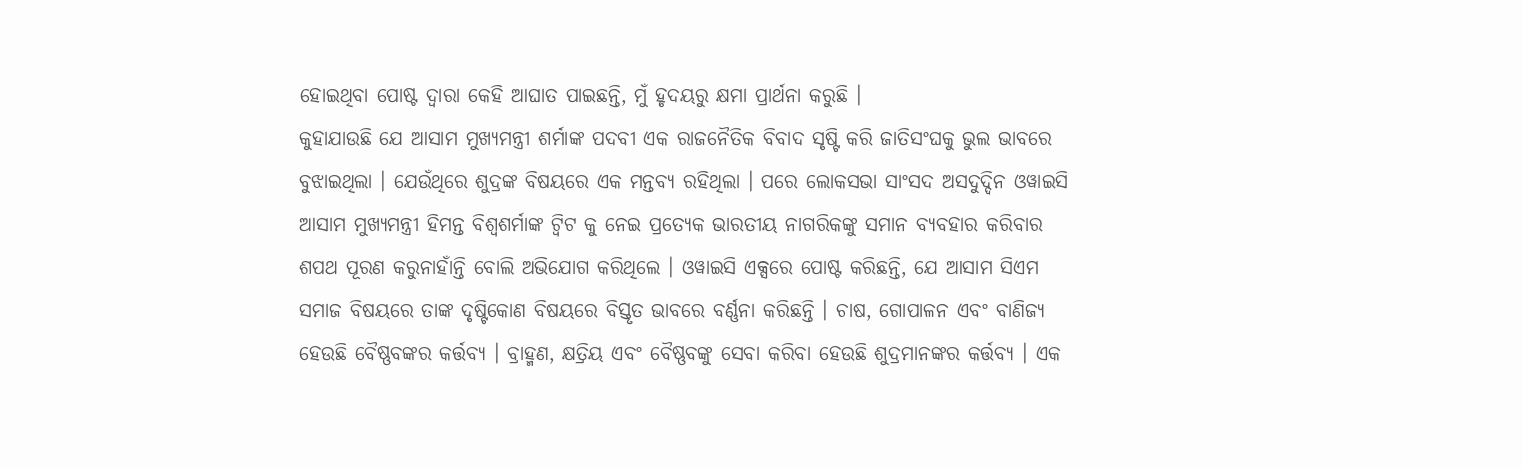ହୋଇଥିବା ପୋଷ୍ଟ ଦ୍ୱାରା କେହି ଆଘାତ ପାଇଛନ୍ତି, ମୁଁ ହୃଦୟରୁ କ୍ଷମା ପ୍ରାର୍ଥନା କରୁଛି ।
କୁହାଯାଉଛି ଯେ ଆସାମ ମୁଖ୍ୟମନ୍ତ୍ରୀ ଶର୍ମାଙ୍କ ପଦବୀ ଏକ ରାଜନୈତିକ ବିବାଦ ସୃଷ୍ଟି କରି ଜାତିସଂଘକୁ ଭୁଲ ଭାବରେ ବୁଝାଇଥିଲା । ଯେଉଁଥିରେ ଶୁଦ୍ରଙ୍କ ବିଷୟରେ ଏକ ମନ୍ତବ୍ୟ ରହିଥିଲା । ପରେ ଲୋକସଭା ସାଂସଦ ଅସଦୁଦ୍ଦିନ ଓୱାଇସି ଆସାମ ମୁଖ୍ୟମନ୍ତ୍ରୀ ହିମନ୍ତ ବିଶ୍ୱଶର୍ମାଙ୍କ ଟ୍ୱିଟ କୁ ନେଇ ପ୍ରତ୍ୟେକ ଭାରତୀୟ ନାଗରିକଙ୍କୁ ସମାନ ବ୍ୟବହାର କରିବାର ଶପଥ ପୂରଣ କରୁନାହାଁନ୍ତି ବୋଲି ଅଭିଯୋଗ କରିଥିଲେ । ଓୱାଇସି ଏକ୍ସରେ ପୋଷ୍ଟ କରିଛନ୍ତି, ଯେ ଆସାମ ସିଏମ ସମାଜ ବିଷୟରେ ତାଙ୍କ ଦୃଷ୍ଟିକୋଣ ବିଷୟରେ ବିସ୍ତୃତ ଭାବରେ ବର୍ଣ୍ଣନା କରିଛନ୍ତି । ଚାଷ, ଗୋପାଳନ ଏବଂ ବାଣିଜ୍ୟ ହେଉଛି ବୈଷ୍ଣବଙ୍କର କର୍ତ୍ତବ୍ୟ । ବ୍ରାହ୍ମଣ, କ୍ଷତ୍ରିୟ ଏବଂ ବୈଷ୍ଣବଙ୍କୁ ସେବା କରିବା ହେଉଛି ଶୁଦ୍ରମାନଙ୍କର କର୍ତ୍ତବ୍ୟ । ଏକ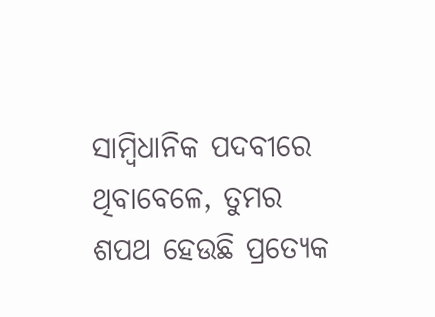ସାମ୍ବିଧାନିକ ପଦବୀରେ ଥିବାବେଳେ, ତୁମର ଶପଥ ହେଉଛି ପ୍ରତ୍ୟେକ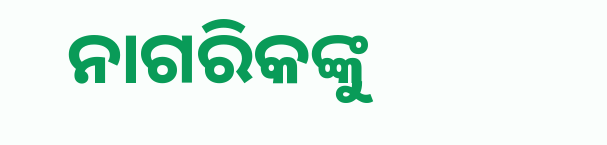ନାଗରିକଙ୍କୁ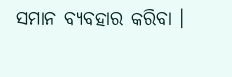ସମାନ ବ୍ୟବହାର କରିବା ।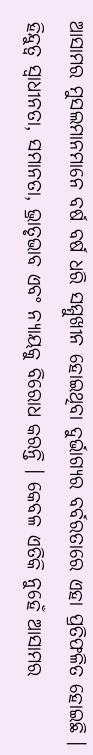ଆସାମର ମୁସଲମାନମାନେ ବର୍ଷ ବର୍ଷ ଧରି ସମ୍ମୁଖୀନ ହୋଇଥିବା ଦୁର୍ଭାଗ୍ୟର ବର୍ବରତାରେ ଏହା ପ୍ରତିଫଳିତ ହୋଇଛି । ହିନ୍ଦୁତ୍ୱ ସ୍ୱାଧୀନତା, ସମାନତା, ଭ୍ରାତୃଭାବ ଏବଂ ନ୍ୟାୟକୁ ବିରୋଧ କରନ୍ତି । କେବଳ ଏତିକି ନୁହେଁ ଆସାମର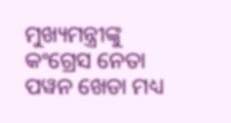ମୁଖ୍ୟମନ୍ତ୍ରୀଙ୍କୁ କଂଗ୍ରେସ ନେତା ପୱନ ଖେଡା ମଧ୍ୟ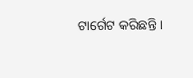ଟାର୍ଗେଟ କରିଛନ୍ତି ।